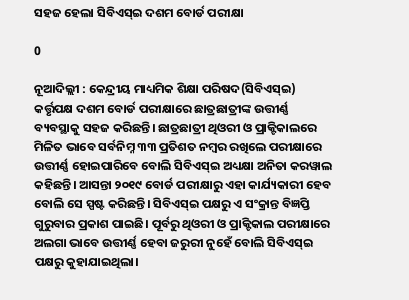ସହଜ ହେଲା ସିବିଏସ୍‍ଇ ଦଶମ ବୋର୍ଡ ପରୀକ୍ଷା

0

ନୂଆଦିଲ୍ଲୀ : କେନ୍ଦ୍ରୀୟ ମାଧ୍ୟମିକ ଶିକ୍ଷା ପରିଷଦ(ସିବିଏସ୍‍ଇ) କର୍ତ୍ତୃପକ୍ଷ ଦଶମ ବୋର୍ଡ ପରୀକ୍ଷାରେ ଛାତ୍ରଛାତ୍ରୀଙ୍କ ଉତ୍ତୀର୍ଣ୍ଣ ବ୍ୟବସ୍ଥାକୁ ସହଜ କରିଛନ୍ତି। ଛାତ୍ରଛାତ୍ରୀ ଥିଓରୀ ଓ ପ୍ରାକ୍ଟିକାଲରେ ମିଳିତ ଭାବେ ସର୍ବନିମ୍ନ ୩୩ ପ୍ରତିଶତ ନମ୍ବର ରଖିଲେ ପରୀକ୍ଷାରେ ଉତ୍ତୀର୍ଣ୍ଣ ହୋଇପାରିବେ ବୋଲି ସିବିଏସ୍‍ଇ ଅଧ୍ୟକ୍ଷା ଅନିତା କରୱାଲ କହିଛନ୍ତି। ଆସନ୍ତା ୨୦୧୯ ବୋର୍ଡ ପରୀକ୍ଷାରୁ ଏହା କାର୍ଯ୍ୟକାରୀ ହେବ ବୋଲି ସେ ସ୍ପଷ୍ଟ କରିଛନ୍ତି। ସିବିଏସ୍‍ଇ ପକ୍ଷରୁ ଏ ସଂକ୍ରାନ୍ତ ବିଜ୍ଞପ୍ତି ଗୁରୁବାର ପ୍ରକାଶ ପାଇଛି। ପୂର୍ବରୁ ଥିଓରୀ ଓ ପ୍ରାକ୍ଟିକାଲ ପରୀକ୍ଷାରେ ଅଲଗା ଭାବେ ଉତ୍ତୀର୍ଣ୍ଣ ହେବା ଜରୁରୀ ନୁହେଁ ବୋଲି ସିବିଏସ୍‍ଇ ପକ୍ଷରୁ କୁହାଯାଇଥିଲା।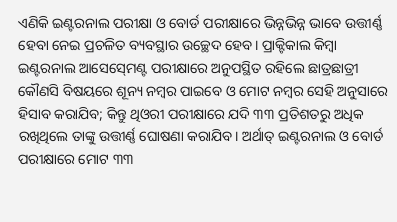ଏଣିକି ଇଣ୍ଟରନାଲ ପରୀକ୍ଷା ଓ ବୋର୍ଡ ପରୀକ୍ଷାରେ ଭିନ୍ନଭିନ୍ନ ଭାବେ ଉତ୍ତୀର୍ଣ୍ଣ ହେବା ନେଇ ପ୍ରଚଳିତ ବ୍ୟବସ୍ଥାର ଉଚ୍ଛେଦ ହେବ। ପ୍ରାକ୍ଟିକାଲ କିମ୍ବା ଇଣ୍ଟରନାଲ ଆସେସ୍‍ମେଣ୍ଟ ପରୀକ୍ଷାରେ ଅନୁପସ୍ଥିତ ରହିଲେ ଛାତ୍ରଛାତ୍ରୀ କୌଣସି ବିଷୟରେ ଶୂନ୍ୟ ନମ୍ବର ପାଇବେ ଓ ମୋଟ ନମ୍ବର ସେହି ଅନୁସାରେ ହିସାବ କରାଯିବ; କିନ୍ତୁ ଥିଓରୀ ପରୀକ୍ଷାରେ ଯଦି ୩୩ ପ୍ରତିଶତରୁ ଅଧିକ ରଖିଥିଲେ ତାଙ୍କୁ ଉତ୍ତୀର୍ଣ୍ଣ ଘୋଷଣା କରାଯିବ। ଅର୍ଥାତ୍‍ ଇଣ୍ଟରନାଲ ଓ ବୋର୍ଡ ପରୀକ୍ଷାରେ ମୋଟ ୩୩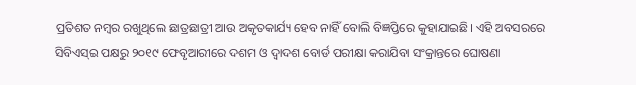ପ୍ରତିଶତ ନମ୍ବର ରଖୁଥିଲେ ଛାତ୍ରଛାତ୍ରୀ ଆଉ ଅକୃତକାର୍ଯ୍ୟ ହେବ ନାହିଁ ବୋଲି ବିଜ୍ଞପ୍ତିରେ କୁହାଯାଇଛି। ଏହି ଅବସରରେ ସିବିଏସ୍‍ଇ ପକ୍ଷରୁ ୨୦୧୯ ଫେବୃଆରୀରେ ଦଶମ ଓ ଦ୍ୱାଦଶ ବୋର୍ଡ ପରୀକ୍ଷା କରାଯିବା ସଂକ୍ରାନ୍ତରେ ଘୋଷଣା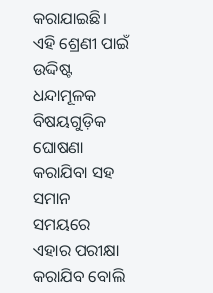କରାଯାଇଛି। ଏହି ଶ୍ରେଣୀ ପାଇଁ ଉଦ୍ଦିଷ୍ଟ ଧନ୍ଦାମୂଳକ ବିଷୟଗୁଡ଼ିକ ଘୋଷଣା କରାଯିବା ସହ ସମାନ ସମୟରେ ଏହାର ପରୀକ୍ଷା କରାଯିବ ବୋଲି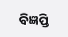ବିଜ୍ଞପ୍ତି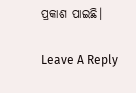ପ୍ରକାଶ ପାଇଛି।

Leave A Reply